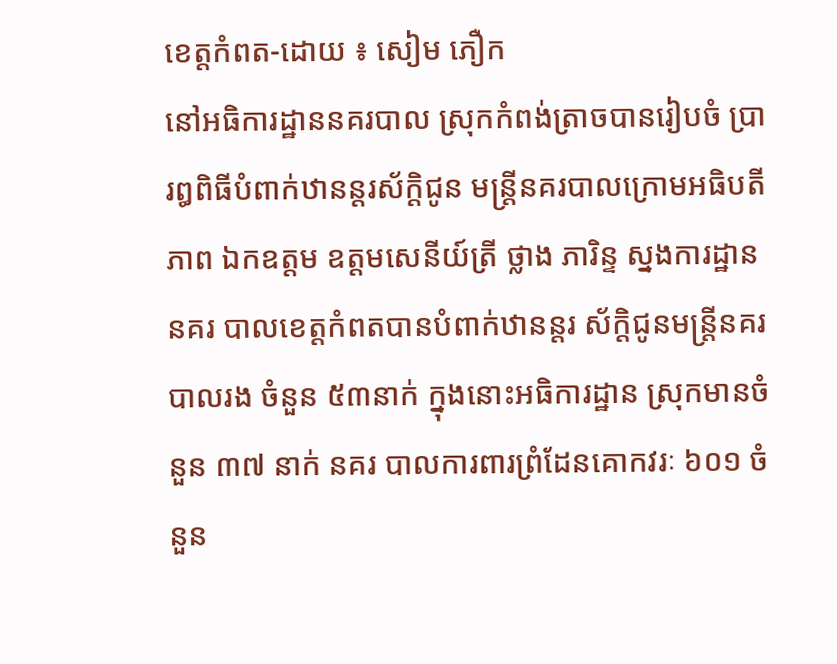ខេត្តកំពត-ដោយ ៖ សៀម ភឿក
នៅអធិការដ្ឋាននគរបាល ស្រុកកំពង់ត្រាចបានរៀបចំ ប្រារឰពិធីបំពាក់ឋានន្តរស័ក្តិជូន មន្ត្រីនគរបាលក្រោមអធិបតី ភាព ឯកឧត្តម ឧត្តមសេនីយ៍ត្រី ថ្លាង ភារិន្ទ ស្នងការដ្ឋាននគរ បាលខេត្តកំពតបានបំពាក់ឋានន្តរ ស័ក្តិជូនមន្ត្រីនគរបាលរង ចំនួន ៥៣នាក់ ក្នុងនោះអធិការដ្ឋាន ស្រុកមានចំនួន ៣៧ នាក់ នគរ បាលការពារព្រំដែនគោកវរៈ ៦០១ ចំនួន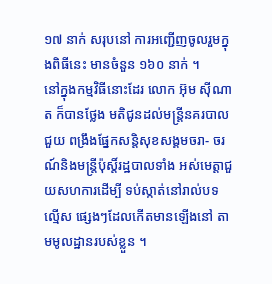១៧ នាក់ សរុបនៅ ការអញ្ជើញចូលរួមក្នុងពិធីនេះ មានចំនួន ១៦០ នាក់ ។
នៅក្នុងកម្មវិធីនោះដែរ លោក អ៊ុម ស៊ីណាត ក៏បានថ្លែង មតិជូនដល់មន្ត្រីនគរបាលជួយ ពង្រឹងផ្នែកសន្តិសុខសង្គមចរា- ចរណ៍និងមន្ត្រីប៉ុស្តិ៍រដ្ឋបាលទាំង អស់មេត្តាជួយសហការដើម្បី ទប់ស្កាត់នៅរាល់បទល្មើស ផ្សេងៗដែលកើតមានឡើងនៅ តាមមូលដ្ឋានរបស់ខ្លួន ។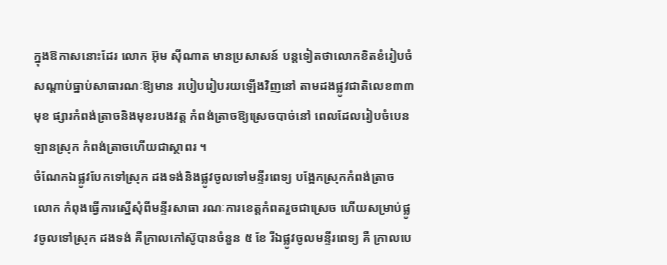ក្នុងឱកាសនោះដែរ លោក អ៊ុម ស៊ីណាត មានប្រសាសន៍ បន្តទៀតថាលោកខិតខំរៀបចំ សណ្តាប់ធ្នាប់សាធារណៈឱ្យមាន របៀបរៀបរយឡើងវិញនៅ តាមដងផ្លូវជាតិលេខ៣៣ មុខ ផ្សារកំពង់ត្រាចនិងមុខរបងវត្ត កំពង់ត្រាចឱ្យស្រេចបាច់នៅ ពេលដែលរៀបចំបេនឡានស្រុក កំពង់ត្រាចហើយជាស្ថាពរ ។
ចំណែកឯផ្លូវបែកទៅស្រុក ដងទង់និងផ្លូវចូលទៅមន្ទីរពេទ្យ បង្អែកស្រុកកំពង់ត្រាច លោក កំពុងធ្វើការស្នើសុំពីមន្ទីរសាធា រណៈការខេត្តកំពតរួចជាស្រេច ហើយសម្រាប់ផ្លូវចូលទៅស្រុក ដងទង់ គឺក្រាលកៅស៊ូបានចំនួន ៥ ខែ រីឯផ្លូវចូលមន្ទីរពេទ្យ គឺ ក្រាលបេ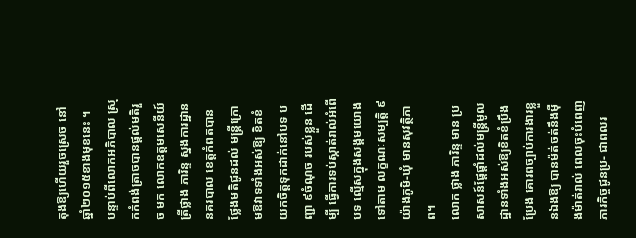តុងឱ្យហើយរួចស្រេច នៅឆ្នាំ២០១៥ខាងមុខនេះ ។
បន្ទាប់ពីលោកអភិបាល ស្រុកកំពង់ត្រាចបានផ្តល់មតិរួច មក លោកឧត្តមសេនីយ៍ត្រីថ្លាង ភារិន្ទ ស្នងការដ្ឋាននគរបាល ខេត្តកំពតបានថ្លែងមតិជូនដល់ មន្ត្រីក្រោមឱវាទទាំងអស់ឱ្យ ខិតខំយកចិត្តទុកដាក់នៅបទ បញ្ជា ៩ចំណុច របស់ខ្លួន ដើម្បី ធ្វើការទប់ស្កាត់រាល់អំពើបទ ល្មើសក្នុងសង្គមយោងទៅតាម លក្ខណៈសម្បត្តិ ៩យ៉ាងភូមិ-ឃុំ មានសុវត្ថិភាព។
លោក ថ្លាង ភារិន្ទ មាន ប្រសាសន៍ផ្តែផ្តាំដល់មន្ត្រីមូល ដ្ឋានទាំងអស់ឱ្យខិតខំប្រឹងប្រែង គោរពច្បាប់ការងារខ្លួនឯងឱ្យ បានម៉ត់ចត់នឹងម៉ឺងម៉ាត់រាល់ ពេលចុះបំពេញភារកិច្ចជូនប្រ- ជាពលរ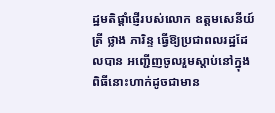ដ្ឋមតិផ្តាំផ្ញើរបស់លោក ឧត្តមសេនីយ៍ត្រី ថ្លាង ភារិន្ទ ធ្វើឱ្យប្រជាពលរដ្ឋដែលបាន អញ្ជើញចូលរួមស្តាប់នៅក្នុង ពិធីនោះហាក់ដូចជាមាន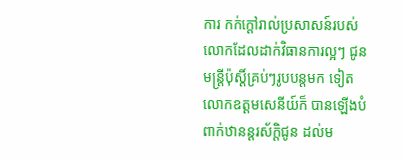ការ កក់ក្តៅរាល់ប្រសាសន៍របស់ លោកដែលដាក់វិធានការល្អៗ ជូនមន្ត្រីប៉ុស្តិ៍គ្រប់ៗរូបបន្តមក ទៀត លោកឧត្តមសេនីយ៍ក៏ បានឡើងបំពាក់ឋានន្តរស័ក្តិជូន ដល់ម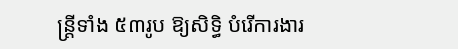ន្ត្រីទាំង ៥៣រូប ឱ្យសិទ្ធិ បំរើការងារ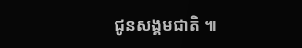ជូនសង្គមជាតិ ៕